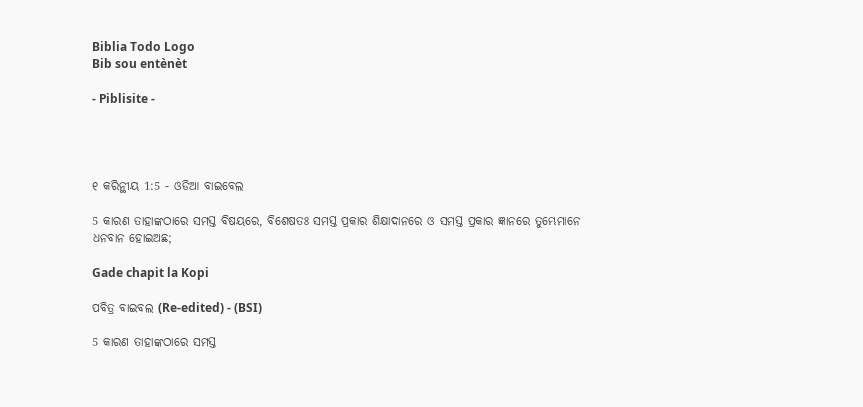Biblia Todo Logo
Bib sou entènèt

- Piblisite -




୧ କରିନ୍ଥୀୟ 1:5 - ଓଡିଆ ବାଇବେଲ

5 କାରଣ ତାହାଙ୍କଠାରେ ସମସ୍ତ ବିଷୟରେ, ବିଶେଷତଃ ସମସ୍ତ ପ୍ରକାର ଶିକ୍ଷାଦାନରେ ଓ ସମସ୍ତ ପ୍ରକାର ଜ୍ଞାନରେ ତୁମ୍ଭେମାନେ ଧନବାନ ହୋଇଅଛ;

Gade chapit la Kopi

ପବିତ୍ର ବାଇବଲ (Re-edited) - (BSI)

5 କାରଣ ତାହାଙ୍କଠାରେ ସମସ୍ତ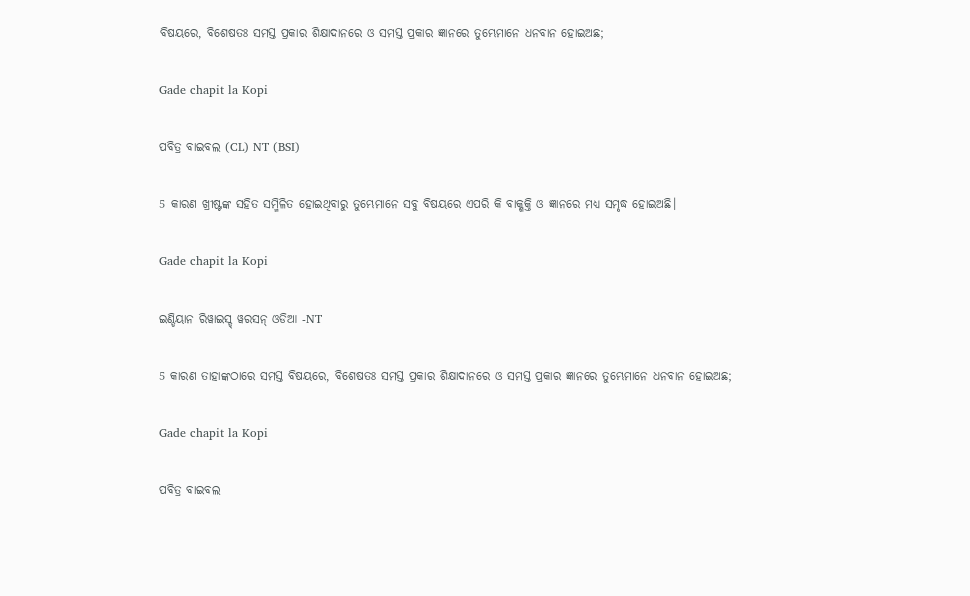ବିଷୟରେ, ବିଶେଷତଃ ସମସ୍ତ ପ୍ରକାର ଶିକ୍ଷାଦାନରେ ଓ ସମସ୍ତ ପ୍ରକାର ଜ୍ଞାନରେ ତୁମ୍ଭେମାନେ ଧନବାନ ହୋଇଅଛ;

Gade chapit la Kopi

ପବିତ୍ର ବାଇବଲ (CL) NT (BSI)

5 କାରଣ ଖ୍ରୀଷ୍ଟଙ୍କ ସହିତ ସମ୍ମିଳିତ ହୋଇଥିବାରୁ ତୁମ୍ଭେମାନେ ସବୁ ବିଷୟରେ ଏପରି କି ବାକ୍ଶକ୍ତି ଓ ଜ୍ଞାନରେ ମଧ୍ୟ ସମୃଦ୍ଧ ହୋଇଅଛି।

Gade chapit la Kopi

ଇଣ୍ଡିୟାନ ରିୱାଇସ୍ଡ୍ ୱରସନ୍ ଓଡିଆ -NT

5 କାରଣ ତାହାଙ୍କଠାରେ ସମସ୍ତ ବିଷୟରେ, ବିଶେଷତଃ ସମସ୍ତ ପ୍ରକାର ଶିକ୍ଷାଦାନରେ ଓ ସମସ୍ତ ପ୍ରକାର ଜ୍ଞାନରେ ତୁମ୍ଭେମାନେ ଧନବାନ ହୋଇଅଛ;

Gade chapit la Kopi

ପବିତ୍ର ବାଇବଲ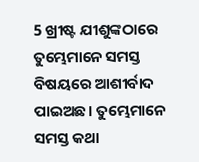5 ଖ୍ରୀଷ୍ଟ ଯୀଶୁଙ୍କଠାରେ ତୁମ୍ଭେମାନେ ସମସ୍ତ ବିଷୟରେ ଆଶୀର୍ବାଦ ପାଇଅଛ। ତୁମ୍ଭେମାନେ ସମସ୍ତ କଥା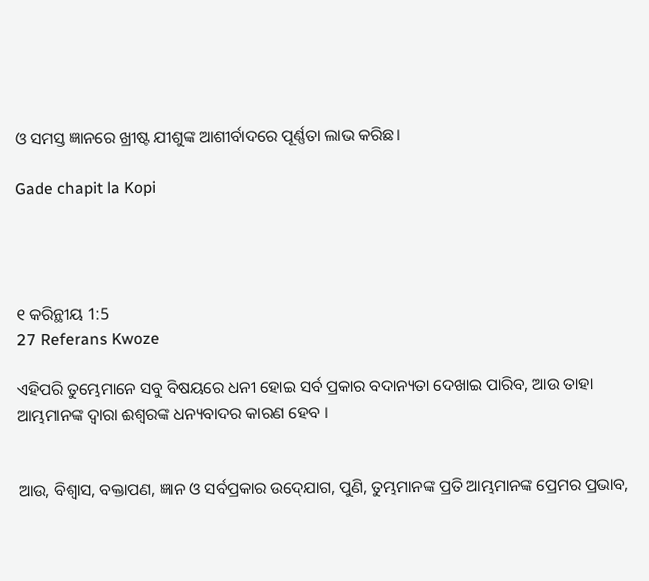ଓ ସମସ୍ତ ଜ୍ଞାନରେ ଖ୍ରୀଷ୍ଟ ଯୀଶୁଙ୍କ ଆଶୀର୍ବାଦରେ ପୂର୍ଣ୍ଣତା ଲାଭ କରିଛ।

Gade chapit la Kopi




୧ କରିନ୍ଥୀୟ 1:5
27 Referans Kwoze

ଏହିପରି ତୁମ୍ଭେମାନେ ସବୁ ବିଷୟରେ ଧନୀ ହୋଇ ସର୍ବ ପ୍ରକାର ବଦାନ୍ୟତା ଦେଖାଇ ପାରିବ, ଆଉ ତାହା ଆମ୍ଭମାନଙ୍କ ଦ୍ୱାରା ଈଶ୍ୱରଙ୍କ ଧନ୍ୟବାଦର କାରଣ ହେବ ।


ଆଉ, ବିଶ୍ୱାସ, ବକ୍ତାପଣ, ଜ୍ଞାନ ଓ ସର୍ବପ୍ରକାର ଉଦ୍‍ଯୋଗ, ପୁଣି, ତୁମ୍ଭମାନଙ୍କ ପ୍ରତି ଆମ୍ଭମାନଙ୍କ ପ୍ରେମର ପ୍ରଭାବ,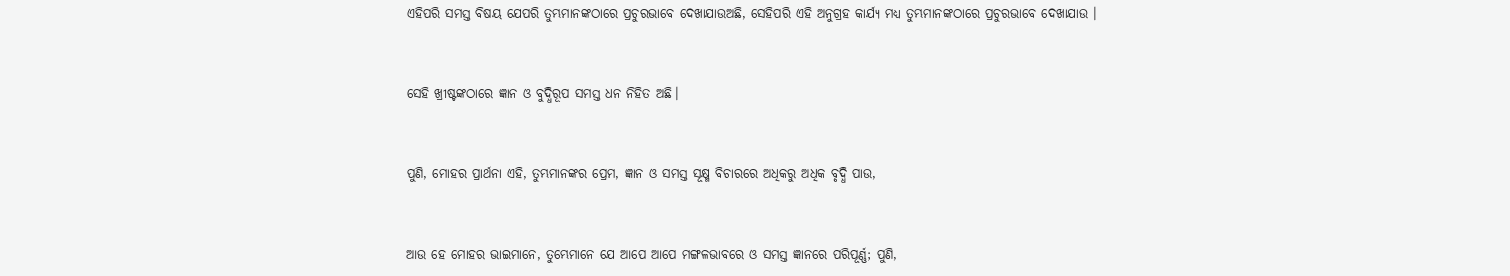ଏହିପରି ସମସ୍ତ ବିଷୟ ଯେପରି ତୁମ୍ଭମାନଙ୍କଠାରେ ପ୍ରଚୁରଭାବେ ଦେଖାଯାଉଅଛି, ସେହିପରି ଏହି ଅନୁଗ୍ରହ କାର୍ଯ୍ୟ ମଧ୍ୟ ତୁମ୍ଭମାନଙ୍କଠାରେ ପ୍ରଚୁରଭାବେ ଦେଖାଯାଉ ।


ସେହି ଖ୍ରୀଷ୍ଟଙ୍କଠାରେ ଜ୍ଞାନ ଓ ବୁଦ୍ଧିରୂପ ସମସ୍ତ ଧନ ନିହିତ ଅଛି।


ପୁଣି, ମୋହର ପ୍ରାର୍ଥନା ଏହି, ତୁମ୍ଭମାନଙ୍କର ପ୍ରେମ, ଜ୍ଞାନ ଓ ସମସ୍ତ ସୂକ୍ଷ୍ମ ବିଚାରରେ ଅଧିକରୁ ଅଧିକ ବୃଦ୍ଧି ପାଉ,


ଆଉ ହେ ମୋହର ଭାଇମାନେ, ତୁମ୍ଭେମାନେ ଯେ ଆପେ ଆପେ ମଙ୍ଗଳଭାବରେ ଓ ସମସ୍ତ ଜ୍ଞାନରେ ପରିପୂର୍ଣ୍ଣ; ପୁଣି,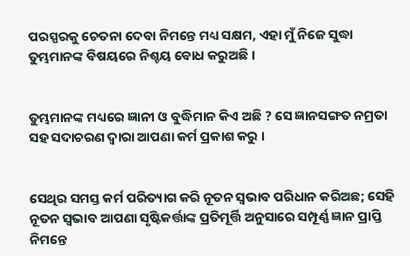ପରସ୍ପରକୁ ଚେତନା ଦେବା ନିମନ୍ତେ ମଧ୍ୟ ସକ୍ଷମ, ଏହା ମୁଁ ନିଜେ ସୁଦ୍ଧା ତୁମ୍ଭମାନଙ୍କ ବିଷୟରେ ନିଶ୍ଚୟ ବୋଧ କରୁଅଛି ।


ତୁମ୍ଭମାନଙ୍କ ମଧ୍ୟରେ ଜ୍ଞାନୀ ଓ ବୁଦ୍ଧିମାନ କିଏ ଅଛି ? ସେ ଜ୍ଞାନସଙ୍ଗତ ନମ୍ରତା ସହ ସଦାଚରଣ ଦ୍ୱାରା ଆପଣା କର୍ମ ପ୍ରକାଶ କରୁ ।


ସେଥିର ସମସ୍ତ କର୍ମ ପରିତ୍ୟାଗ କରି ନୂତନ ସ୍ୱଭାବ ପରିଧାନ କରିଅଛ; ସେହି ନୂତନ ସ୍ୱଭାବ ଆପଣା ସୃଷ୍ଟିକର୍ତ୍ତାଙ୍କ ପ୍ରତିମୂର୍ତ୍ତି ଅନୁସାରେ ସମ୍ପୂର୍ଣ୍ଣ ଜ୍ଞାନ ପ୍ରାପ୍ତି ନିମନ୍ତେ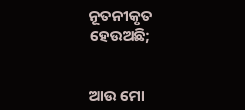ନୂତନୀକୃତ ହେଉଅଛି;


ଆଉ ମୋ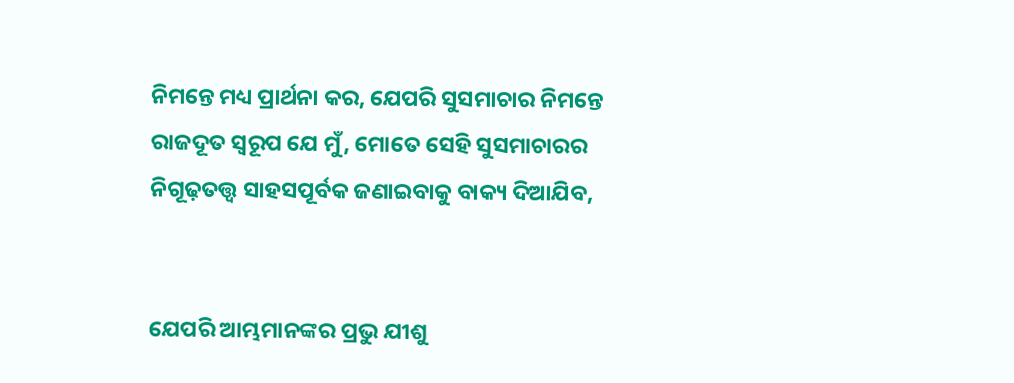ନିମନ୍ତେ ମଧ୍ୟ ପ୍ରାର୍ଥନା କର, ଯେପରି ସୁସମାଚାର ନିମନ୍ତେ ରାଜଦୂତ ସ୍ୱରୂପ ଯେ ମୁଁ, ମୋତେ ସେହି ସୁସମାଚାରର ନିଗୂଢ଼ତତ୍ତ୍ୱ ସାହସପୂର୍ବକ ଜଣାଇବାକୁ ବାକ୍ୟ ଦିଆଯିବ,


ଯେପରି ଆମ୍ଭମାନଙ୍କର ପ୍ରଭୁ ଯୀଶୁ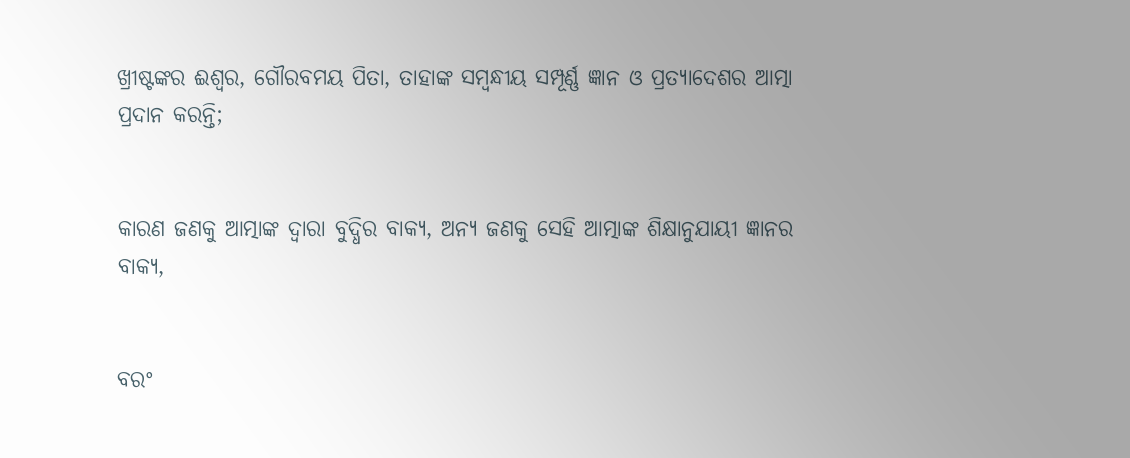ଖ୍ରୀଷ୍ଟଙ୍କର ଈଶ୍ୱର, ଗୌରବମୟ ପିତା, ତାହାଙ୍କ ସମ୍ବନ୍ଧୀୟ ସମ୍ପୂର୍ଣ୍ଣ ଜ୍ଞାନ ଓ ପ୍ରତ୍ୟାଦେଶର ଆତ୍ମା ପ୍ରଦାନ କରନ୍ତି;


କାରଣ ଜଣକୁ ଆତ୍ମାଙ୍କ ଦ୍ୱାରା ବୁଦ୍ଧିର ବାକ୍ୟ, ଅନ୍ୟ ଜଣକୁ ସେହି ଆତ୍ମାଙ୍କ ଶିକ୍ଷାନୁଯାୟୀ ଜ୍ଞାନର ବାକ୍ୟ,


ବରଂ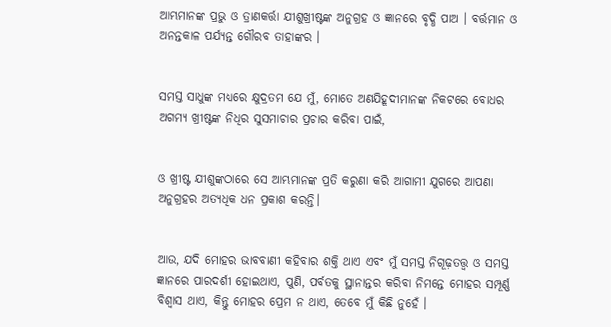ଆମ୍ଭମାନଙ୍କ ପ୍ରଭୁ ଓ ତ୍ରାଣକର୍ତ୍ତା ଯୀଶୁଖ୍ରୀଷ୍ଟଙ୍କ ଅନୁଗ୍ରହ ଓ ଜ୍ଞାନରେ ବୃଦ୍ଧି ପାଅ । ବର୍ତ୍ତମାନ ଓ ଅନନ୍ତକାଳ ପର୍ଯ୍ୟନ୍ତ ଗୌରବ ତାହାଙ୍କର ।


ସମସ୍ତ ସାଧୁଙ୍କ ମଧ୍ୟରେ କ୍ଷୁଦ୍ରତମ ଯେ ମୁଁ, ମୋତେ ଅଣଯିହୂଦୀମାନଙ୍କ ନିକଟରେ ବୋଧର ଅଗମ୍ୟ ଖ୍ରୀଷ୍ଟଙ୍କ ନିଧିର ସୁସମାଚାର ପ୍ରଚାର କରିବା ପାଇଁ,


ଓ ଖ୍ରୀଷ୍ଟ ଯୀଶୁଙ୍କଠାରେ ସେ ଆମ୍ଭମାନଙ୍କ ପ୍ରତି କରୁଣା କରି ଆଗାମୀ ଯୁଗରେ ଆପଣା ଅନୁଗ୍ରହର ଅତ୍ୟଧିକ ଧନ ପ୍ରକାଶ କରନ୍ତି।


ଆଉ, ଯଦି ମୋହର ଭାବବାଣୀ କହିବାର ଶକ୍ତି ଥାଏ ଏବଂ ମୁଁ ସମସ୍ତ ନିଗୂଢ଼ତତ୍ତ୍ୱ ଓ ସମସ୍ତ ଜ୍ଞାନରେ ପାରଦର୍ଶୀ ହୋଇଥାଏ, ପୁଣି, ପର୍ବତକୁ ସ୍ଥାନାନ୍ତର କରିବା ନିମନ୍ତେ ମୋହର ସମ୍ପୂର୍ଣ୍ଣ ବିଶ୍ୱାସ ଥାଏ, କିନ୍ତୁ ମୋହର ପ୍ରେମ ନ ଥାଏ, ତେବେ ମୁଁ କିଛି ନୁହେଁ ।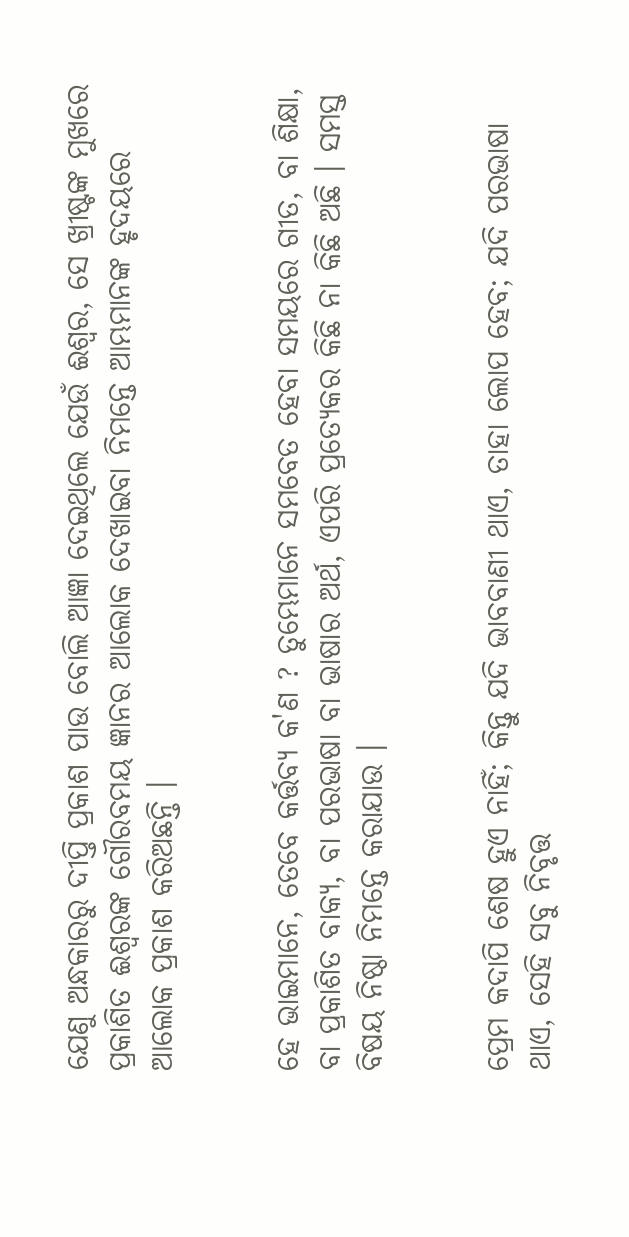ଯେଣୁ ଅନ୍ଧକାରରୁ ଦୀପ୍ତି ପ୍ରକାଶ ପାଉ ବୋଲି ଆଜ୍ଞା ଦେଇଥିଲେ ଯେଉଁ ଈଶ୍ୱର, ସେ ଖ୍ରୀଷ୍ଟଙ୍କ ମୁଖରେ ପ୍ରକାଶିତ ଈଶ୍ୱରଙ୍କ ଗୌରବମୟ ଜ୍ଞାନର ଆଲୋକ ଦେଖାଇବା ନିମନ୍ତେ ଆମ୍ଭମାନଙ୍କ ହୃଦୟରେ ଆଲୋକ ପ୍ରକାଶ କରିଅଛନ୍ତି ।


ହେ ଭାଇମାନେ, ତେବେ କର୍ତ୍ତବ୍ୟ କ'ଣ ? ତୁମ୍ଭେମାନେ ସମବେତ ହେବା ସମୟରେ ଗୀତ, ବା ଶିକ୍ଷା, ବା ପ୍ରକାଶିତ ବାକ୍ୟ, ବା ପରଭାଷା ବା ଭାଷାର ଅର୍ଥ, ଏପରି ପ୍ରତ୍ୟେକର କିଛି ନା କିଛି ଅଛି । ସମସ୍ତ ବିଷୟ ନିଷ୍ଠା ନିମନ୍ତେ କରାଯାଉ ।


ପ୍ରେମ କଦାପି ଶେଷ ହୁଏ ନାହିଁ; କିନ୍ତୁ ଯଦି ଭାବବାଣୀ ଥାଏ, ତାହା ଲୋପ ହେବ; ଯଦି ପରଭାଷା ଥାଏ, ସେହି ସବୁ ନିବୃତ୍ତ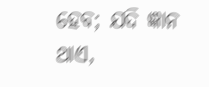ହେବ; ଯଦି ଜ୍ଞାନ ଥାଏ,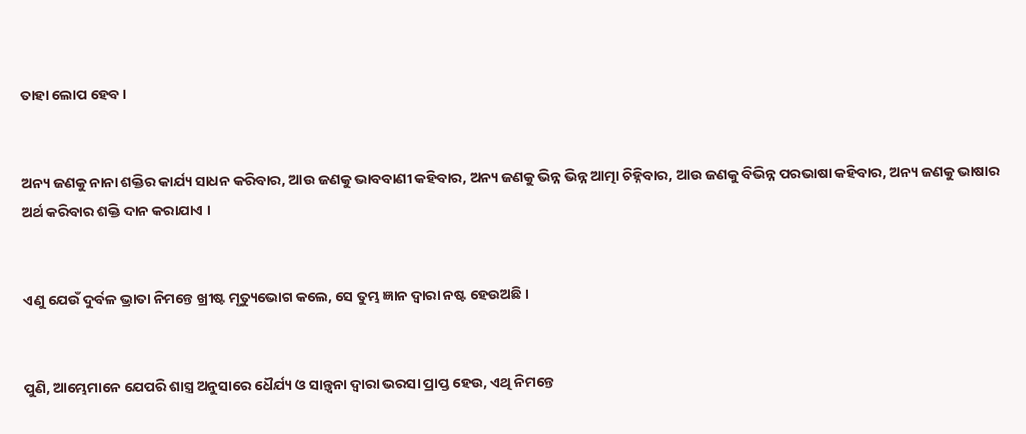ତାହା ଲୋପ ହେବ ।


ଅନ୍ୟ ଜଣକୁ ନାନା ଶକ୍ତିର କାର୍ଯ୍ୟ ସାଧନ କରିବାର, ଆଉ ଜଣକୁ ଭାବବାଣୀ କହିବାର, ଅନ୍ୟ ଜଣକୁ ଭିନ୍ନ ଭିନ୍ନ ଆତ୍ମା ଚିହ୍ନିବାର, ଆଉ ଜଣକୁ ବିଭିନ୍ନ ପରଭାଷା କହିବାର, ଅନ୍ୟ ଜଣକୁ ଭାଷାର ଅର୍ଥ କରିବାର ଶକ୍ତି ଦାନ କରାଯାଏ ।


ଏଣୁ ଯେଉଁ ଦୁର୍ବଳ ଭ୍ରାତା ନିମନ୍ତେ ଖ୍ରୀଷ୍ଟ ମୃତ୍ୟୁଭୋଗ କଲେ, ସେ ତୁମ୍ଭ ଜ୍ଞାନ ଦ୍ୱାରା ନଷ୍ଟ ହେଉଅଛି ।


ପୁଣି, ଆମ୍ଭେମାନେ ଯେପରି ଶାସ୍ତ୍ର ଅନୁସାରେ ଧୈର୍ଯ୍ୟ ଓ ସାନ୍ତ୍ୱନା ଦ୍ୱାରା ଭରସା ପ୍ରାପ୍ତ ହେଉ, ଏଥି ନିମନ୍ତେ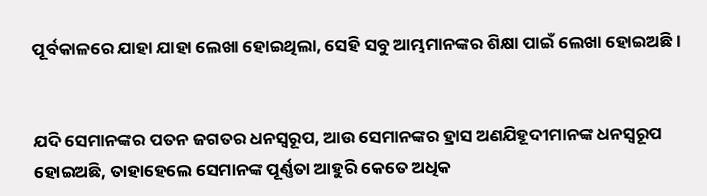ପୂର୍ବକାଳରେ ଯାହା ଯାହା ଲେଖା ହୋଇଥିଲା, ସେହି ସବୁ ଆମ୍ଭମାନଙ୍କର ଶିକ୍ଷା ପାଇଁ ଲେଖା ହୋଇଅଛି ।


ଯଦି ସେମାନଙ୍କର ପତନ ଜଗତର ଧନସ୍ୱରୂପ, ଆଉ ସେମାନଙ୍କର ହ୍ରାସ ଅଣଯିହୂଦୀମାନଙ୍କ ଧନସ୍ୱରୂପ ହୋଇଅଛି, ତାହାହେଲେ ସେମାନଙ୍କ ପୂର୍ଣ୍ଣତା ଆହୁରି କେତେ ଅଧିକ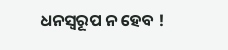ଧନସ୍ୱରୂପ ନ ହେବ !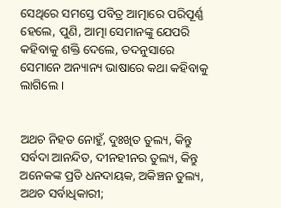ସେଥିରେ ସମସ୍ତେ ପବିତ୍ର ଆତ୍ମାରେ ପରିପୂର୍ଣ୍ଣ ହେଲେ, ପୁଣି, ଆତ୍ମା ସେମାନଙ୍କୁ ଯେପରି କହିବାକୁ ଶକ୍ତି ଦେଲେ, ତଦନୁସାରେ ସେମାନେ ଅନ୍ୟାନ୍ୟ ଭାଷାରେ କଥା କହିବାକୁ ଲାଗିଲେ ।


ଅଥଚ ନିହତ ନୋହୁଁ, ଦୁଃଖିତ ତୁଲ୍ୟ, କିନ୍ତୁ ସର୍ବଦା ଆନନ୍ଦିତ, ଦୀନହୀନର ତୁଲ୍ୟ, କିନ୍ତୁ ଅନେକଙ୍କ ପ୍ରତି ଧନଦାୟକ, ଅକିଞ୍ଚନ ତୁଲ୍ୟ, ଅଥଚ ସର୍ବାଧିକାରୀ;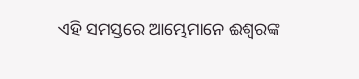ଏହି ସମସ୍ତରେ ଆମ୍ଭେମାନେ ଈଶ୍ୱରଙ୍କ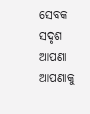ସେବକ ସଦୃଶ ଆପଣା ଆପଣାକୁ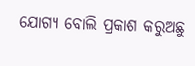ଯୋଗ୍ୟ ବୋଲି ପ୍ରକାଶ କରୁଅଛୁ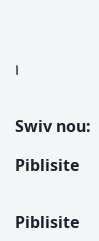।


Swiv nou:

Piblisite


Piblisite